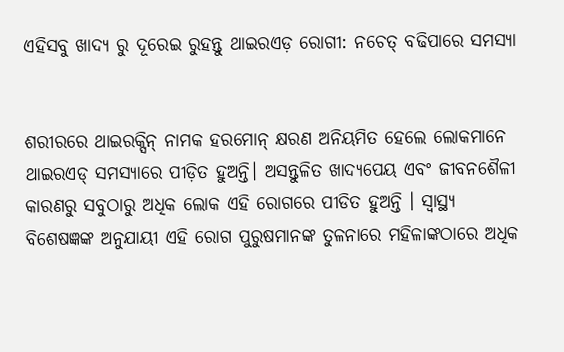ଏହିସବୁ ଖାଦ୍ୟ ରୁ ଦୂରେଇ ରୁହନ୍ତୁ ଥାଇରଏଡ଼ ରୋଗୀ: ନଚେତ୍ ବଢିପାରେ ସମସ୍ୟା


ଶରୀରରେ ଥାଇରକ୍ସିନ୍ ନାମକ ହରମୋନ୍ କ୍ଷରଣ ଅନିୟମିତ ହେଲେ ଲୋକମାନେ ଥାଇରଏଡ୍ ସମସ୍ୟାରେ ପୀଡ଼ିତ ହୁଅନ୍ତି। ଅସନ୍ତୁଳିତ ଖାଦ୍ୟପେୟ ଏବଂ ଜୀବନଶୈଳୀ କାରଣରୁ ସବୁଠାରୁ ଅଧିକ ଲୋକ ଏହି ରୋଗରେ ପୀଡିତ ହୁଅନ୍ତି । ସ୍ୱାସ୍ଥ୍ୟ ବିଶେଷଜ୍ଞଙ୍କ ଅନୁଯାୟୀ ଏହି ରୋଗ ପୁରୁଷମାନଙ୍କ ତୁଳନାରେ ମହିଳାଙ୍କଠାରେ ଅଧିକ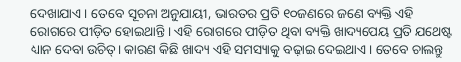ଦେଖାଯାଏ। ତେବେ ସୂଚନା ଅନୁଯାୟୀ, ଭାରତର ପ୍ରତି ୧୦ଜଣରେ ଜଣେ ବ୍ୟକ୍ତି ଏହି ରୋଗରେ ପୀଡ଼ିତ ହୋଇଥାନ୍ତି। ଏହି ରୋଗରେ ପୀଡ଼ିତ ଥିବା ବ୍ୟକ୍ତି ଖାଦ୍ୟପେୟ ପ୍ରତି ଯଥେଷ୍ଟ ଧ୍ୟାନ ଦେବା ଉଚିତ୍। କାରଣ କିଛି ଖାଦ୍ୟ ଏହି ସମସ୍ୟାକୁ ବଢ଼ାଇ ଦେଇଥାଏ। ତେବେ ଚାଲନ୍ତୁ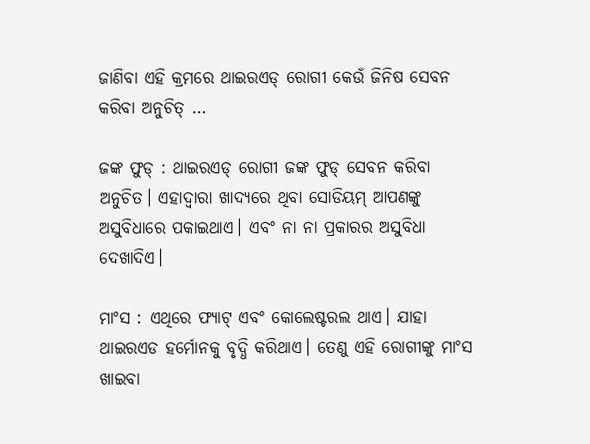ଜାଣିବା ଏହି କ୍ରମରେ ଥାଇରଏଡ୍ ରୋଗୀ କେଉଁ ଜିନିଷ ସେବନ କରିବା ଅନୁଚିତ୍ …

ଜଙ୍କ ଫୁଡ୍ : ଥାଇରଏଡ୍ ରୋଗୀ ଜଙ୍କ ଫୁଡ୍ ସେବନ କରିବା ଅନୁଚିତ। ଏହାଦ୍ୱାରା ଖାଦ୍ୟରେ ଥିବା ସୋଡିୟମ୍ ଆପଣଙ୍କୁ ଅସୁବିଧାରେ ପକାଇଥାଏ। ଏବଂ ନା ନା ପ୍ରକାରର ଅସୁବିଧା ଦେଖାଦିଏ।

ମାଂସ : ଏଥିରେ ଫ୍ୟାଟ୍ ଏବଂ କୋଲେଷ୍ଟରଲ ଥାଏ। ଯାହା ଥାଇରଏଡ ହର୍ମୋନକୁ ବୃଦ୍ଧି କରିଥାଏ। ତେଣୁ ଏହି ରୋଗୀଙ୍କୁ ମାଂସ ଖାଇବା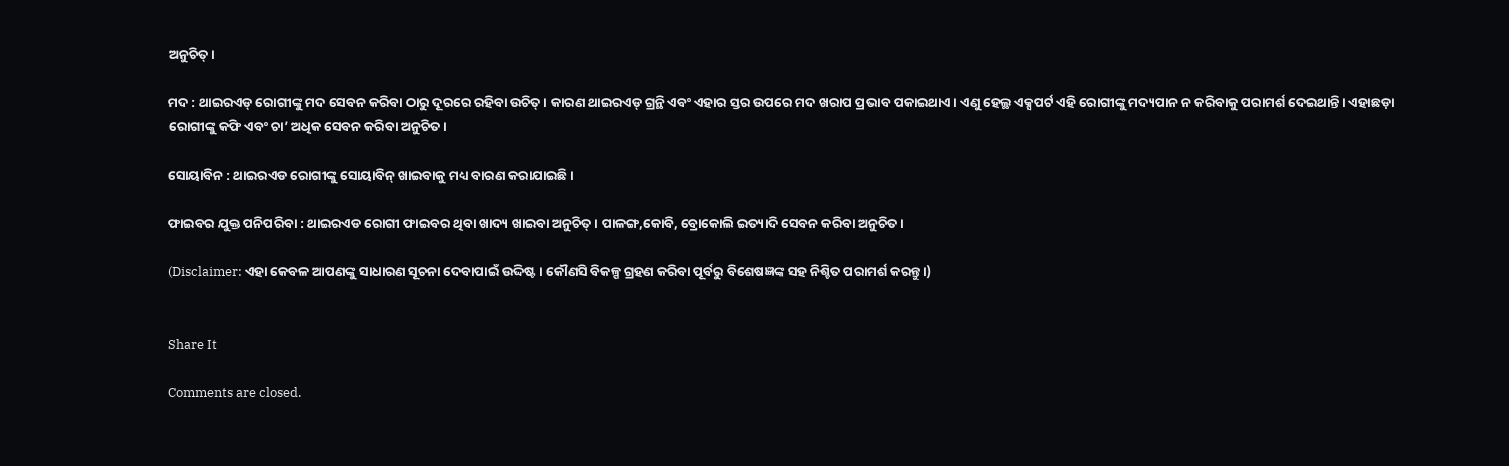ଅନୁଚିତ୍।

ମଦ : ଥାଇରଏଡ୍ ରୋଗୀଙ୍କୁ ମଦ ସେବନ କରିବା ଠାରୁ ଦୂରରେ ରହିବା ଉଚିତ୍ । କାରଣ ଥାଇରଏଡ୍ ଗ୍ରନ୍ଥି ଏବଂ ଏହାର ସ୍ତର ଉପରେ ମଦ ଖରାପ ପ୍ରଭାବ ପକାଇଥାଏ। ଏଣୁ ହେଲ୍ଥ ଏକ୍ସପର୍ଟ ଏହି ରୋଗୀଙ୍କୁ ମଦ୍ୟପାନ ନ କରିବାକୁ ପରାମର୍ଶ ଦେଇଥାନ୍ତି। ଏହାଛଡ଼ା ରୋଗୀଙ୍କୁ କଫି ଏବଂ ଚା’ ଅଧିକ ସେବନ କରିବା ଅନୁଚିତ।

ସୋୟାବିନ : ଥାଇରଏଡ ରୋଗୀଙ୍କୁ ସୋୟାବିନ୍ ଖାଇବାକୁ ମଧ୍ୟ ବାରଣ କରାଯାଇଛି।

ଫାଇବର ଯୁକ୍ତ ପନିପରିବା : ଥାଇରଏଡ ରୋଗୀ ଫାଇବର ଥିବା ଖାଦ୍ୟ ଖାଇବା ଅନୁଚିତ୍ । ପାଳଙ୍ଗ,କୋବି, ବ୍ରୋକୋଲି ଇତ୍ୟାଦି ସେବନ କରିବା ଅନୁଚିତ ।

(Disclaimer: ଏହା କେବଳ ଆପଣଙ୍କୁ ସାଧାରଣ ସୂଚନା ଦେବାପାଇଁ ଉଦ୍ଦିଷ୍ଟ । କୌଣସି ବିକଳ୍ପ ଗ୍ରହଣ କରିବା ପୂର୍ବରୁ ବିଶେଷଜ୍ଞଙ୍କ ସହ ନିଶ୍ଚିତ ପରାମର୍ଶ କରନ୍ତୁ।)


Share It

Comments are closed.